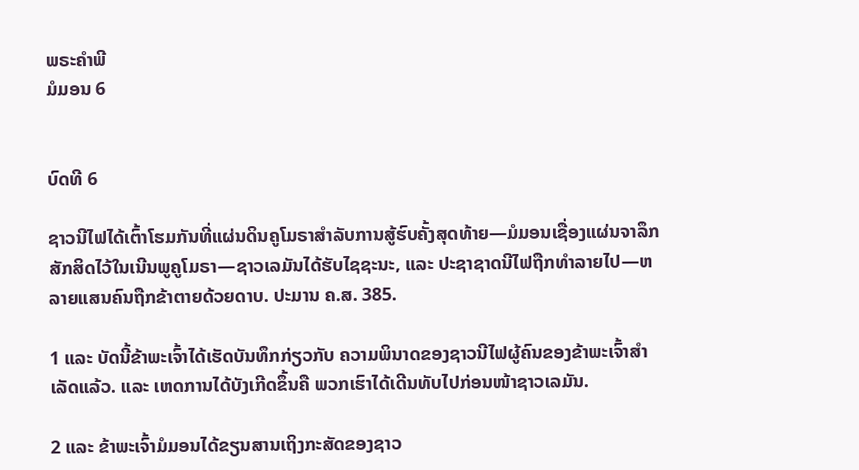ພຣະຄຳພີ
ມໍມອນ 6


ບົດທີ 6

ຊາວນີໄຟໄດ້ເຕົ້າໂຮມກັນທີ່ແຜ່ນດິນຄູໂມຣາສຳລັບການສູ້ຮົບຄັ້ງສຸດທ້າຍ—ມໍມອນເຊື່ອງແຜ່ນຈາລຶກສັກສິດໄວ້ໃນເນີນພູຄູໂມຣາ—ຊາວເລມັນໄດ້ຮັບໄຊຊະນະ, ແລະ ປະຊາຊາດນີໄຟຖືກທຳລາຍໄປ—ຫລາຍແສນຄົນຖືກຂ້າຕາຍດ້ວຍດາບ. ປະມານ ຄ.ສ. 385.

1 ແລະ ບັດນີ້ຂ້າພະເຈົ້າໄດ້ເຮັດບັນທຶກກ່ຽວກັບ ຄວາມພິນາດຂອງຊາວນີໄຟຜູ້ຄົນຂອງຂ້າພະເຈົ້າສຳເລັດແລ້ວ. ແລະ ເຫດການໄດ້ບັງເກີດຂຶ້ນຄື ພວກເຮົາໄດ້ເດີນທັບໄປກ່ອນໜ້າຊາວເລມັນ.

2 ແລະ ຂ້າພະເຈົ້າມໍມອນໄດ້ຂຽນສານເຖິງກະສັດຂອງຊາວ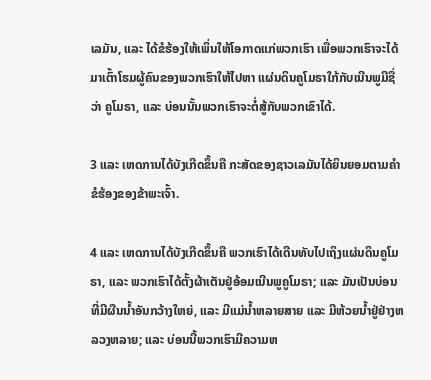ເລມັນ, ແລະ ໄດ້ຂໍຮ້ອງໃຫ້ເພິ່ນໃຫ້ໂອກາດແກ່ພວກເຮົາ ເພື່ອພວກເຮົາຈະໄດ້ມາເຕົ້າໂຮມຜູ້ຄົນຂອງພວກເຮົາໃຫ້ໄປຫາ ແຜ່ນດິນຄູໂມຣາໃກ້ກັບເນີນພູມີຊື່ວ່າ ຄູໂມຣາ, ແລະ ບ່ອນນັ້ນພວກເຮົາຈະຕໍ່ສູ້ກັບພວກເຂົາໄດ້.

3 ແລະ ເຫດການໄດ້ບັງເກີດຂຶ້ນຄື ກະສັດຂອງຊາວເລມັນໄດ້ຍິນຍອມຕາມຄຳຂໍຮ້ອງຂອງຂ້າພະເຈົ້າ.

4 ແລະ ເຫດການໄດ້ບັງເກີດຂຶ້ນຄື ພວກເຮົາໄດ້ເດີນທັບໄປເຖິງແຜ່ນດິນຄູໂມຣາ, ແລະ ພວກເຮົາໄດ້ຕັ້ງຜ້າເຕັນຢູ່ອ້ອມເນີນພູຄູໂມຣາ; ແລະ ມັນເປັນບ່ອນທີ່ມີຜືນນ້ຳອັນກວ້າງໃຫຍ່, ແລະ ມີແມ່ນ້ຳຫລາຍສາຍ ແລະ ມີຫ້ວຍນ້ຳຢູ່ຢ່າງຫລວງຫລາຍ; ແລະ ບ່ອນນີ້ພວກເຮົາມີຄວາມຫ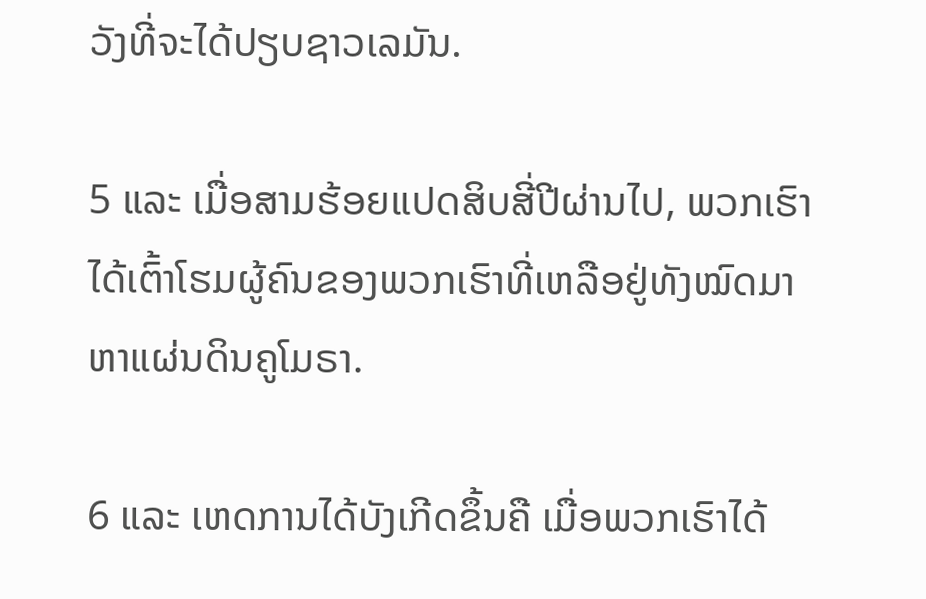ວັງທີ່ຈະໄດ້ປຽບຊາວເລມັນ.

5 ແລະ ເມື່ອສາມຮ້ອຍແປດສິບສີ່ປີຜ່ານໄປ, ພວກເຮົາໄດ້ເຕົ້າໂຮມຜູ້ຄົນຂອງພວກເຮົາທີ່ເຫລືອຢູ່ທັງໝົດມາຫາແຜ່ນດິນຄູໂມຣາ.

6 ແລະ ເຫດການໄດ້ບັງເກີດຂຶ້ນຄື ເມື່ອພວກເຮົາໄດ້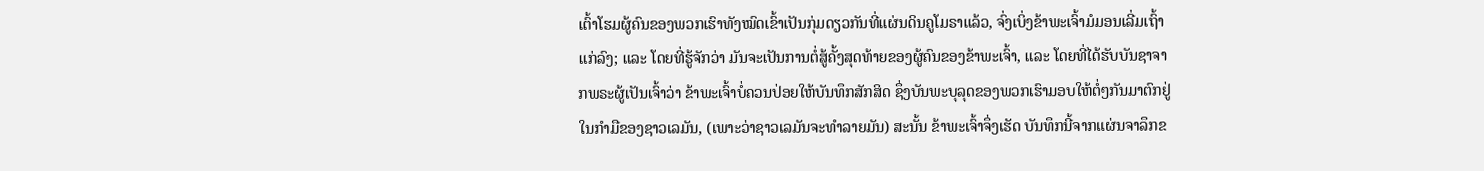ເຕົ້າໂຮມຜູ້ຄົນຂອງພວກເຮົາທັງໝົດເຂົ້າເປັນກຸ່ມດຽວກັນທີ່ແຜ່ນດິນຄູໂມຣາແລ້ວ, ຈົ່ງເບິ່ງຂ້າພະເຈົ້າມໍມອນເລີ່ມເຖົ້າແກ່ລົງ; ແລະ ໂດຍທີ່ຮູ້ຈັກວ່າ ມັນຈະເປັນການຕໍ່ສູ້ຄັ້ງສຸດທ້າຍຂອງຜູ້ຄົນຂອງຂ້າພະເຈົ້າ, ແລະ ໂດຍທີ່ໄດ້ຮັບບັນຊາຈາກພຣະຜູ້ເປັນເຈົ້າວ່າ ຂ້າພະເຈົ້າບໍ່ຄວນປ່ອຍໃຫ້ບັນທຶກສັກສິດ ຊຶ່ງບັນພະບຸລຸດຂອງພວກເຮົາມອບໃຫ້ຕໍ່ໆກັນມາຕົກຢູ່ໃນກຳມືຂອງຊາວເລມັນ, (ເພາະວ່າຊາວເລມັນຈະທຳລາຍມັນ) ສະນັ້ນ ຂ້າພະເຈົ້າຈຶ່ງເຮັດ ບັນທຶກນີ້ຈາກແຜ່ນຈາລຶກຂ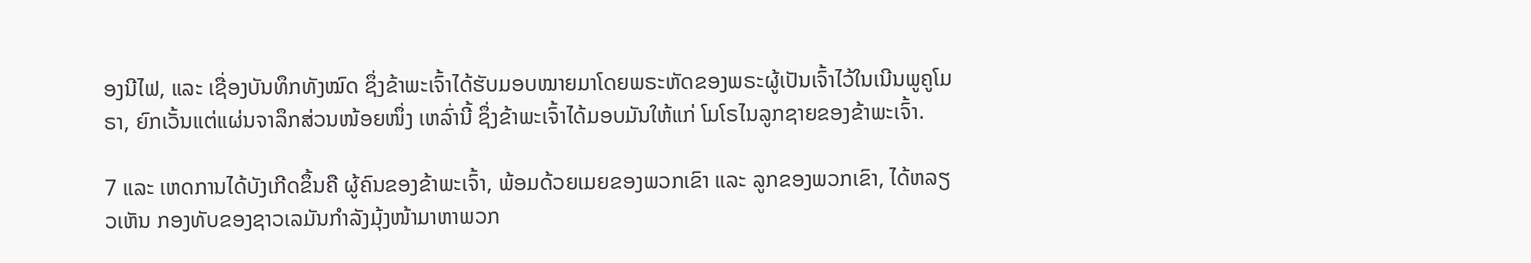ອງນີໄຟ, ແລະ ເຊື່ອງບັນທຶກທັງໝົດ ຊຶ່ງຂ້າພະເຈົ້າໄດ້ຮັບມອບໝາຍມາໂດຍພຣະຫັດຂອງພຣະຜູ້ເປັນເຈົ້າໄວ້ໃນເນີນພູຄູໂມຣາ, ຍົກເວັ້ນແຕ່ແຜ່ນຈາລຶກສ່ວນໜ້ອຍໜຶ່ງ ເຫລົ່ານີ້ ຊຶ່ງຂ້າພະເຈົ້າໄດ້ມອບມັນໃຫ້ແກ່ ໂມໂຣໄນລູກຊາຍຂອງຂ້າພະເຈົ້າ.

7 ແລະ ເຫດການໄດ້ບັງເກີດຂຶ້ນຄື ຜູ້ຄົນຂອງຂ້າພະເຈົ້າ, ພ້ອມດ້ວຍເມຍຂອງພວກເຂົາ ແລະ ລູກຂອງພວກເຂົາ, ໄດ້ຫລຽວເຫັນ ກອງທັບຂອງຊາວເລມັນກຳລັງມຸ້ງໜ້າມາຫາພວກ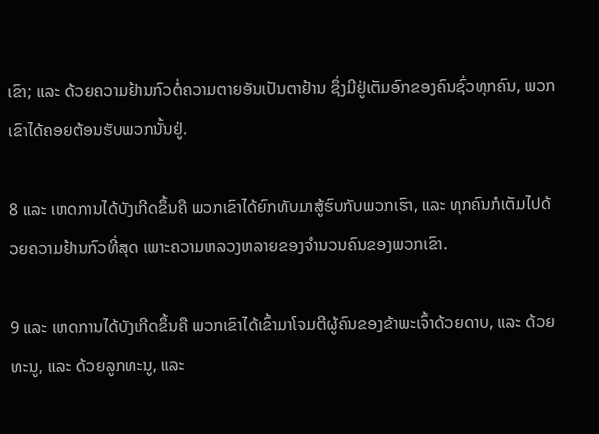ເຂົາ; ແລະ ດ້ວຍຄວາມຢ້ານກົວຕໍ່ຄວາມຕາຍອັນເປັນຕາຢ້ານ ຊຶ່ງມີຢູ່ເຕັມອົກຂອງຄົນຊົ່ວທຸກຄົນ, ພວກເຂົາໄດ້ຄອຍຕ້ອນຮັບພວກນັ້ນຢູ່.

8 ແລະ ເຫດການໄດ້ບັງເກີດຂຶ້ນຄື ພວກເຂົາໄດ້ຍົກທັບມາສູ້ຮົບກັບພວກເຮົາ, ແລະ ທຸກຄົນກໍເຕັມໄປດ້ວຍຄວາມຢ້ານກົວທີ່ສຸດ ເພາະຄວາມຫລວງຫລາຍຂອງຈຳນວນຄົນຂອງພວກເຂົາ.

9 ແລະ ເຫດການໄດ້ບັງເກີດຂຶ້ນຄື ພວກເຂົາໄດ້ເຂົ້າມາໂຈມຕີຜູ້ຄົນຂອງຂ້າພະເຈົ້າດ້ວຍດາບ, ແລະ ດ້ວຍທະນູ, ແລະ ດ້ວຍລູກທະນູ, ແລະ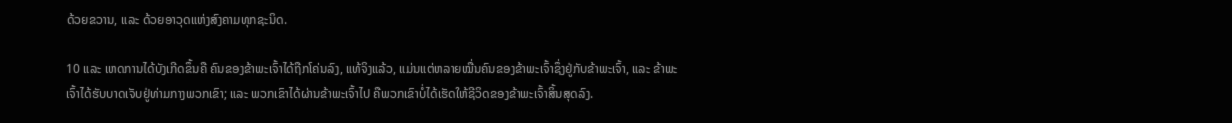ດ້ວຍຂວານ, ແລະ ດ້ວຍອາວຸດແຫ່ງສົງຄາມທຸກຊະນິດ.

10 ແລະ ເຫດການໄດ້ບັງເກີດຂຶ້ນຄື ຄົນຂອງຂ້າພະເຈົ້າໄດ້ຖືກໂຄ່ນລົງ, ແທ້ຈິງແລ້ວ, ແມ່ນແຕ່ຫລາຍໝື່ນຄົນຂອງຂ້າພະເຈົ້າຊຶ່ງຢູ່ກັບຂ້າພະເຈົ້າ, ແລະ ຂ້າພະເຈົ້າໄດ້ຮັບບາດເຈັບຢູ່ທ່າມກາງພວກເຂົາ; ແລະ ພວກເຂົາໄດ້ຜ່ານຂ້າພະເຈົ້າໄປ ຄືພວກເຂົາບໍ່ໄດ້ເຮັດໃຫ້ຊີວິດຂອງຂ້າພະເຈົ້າສິ້ນສຸດລົງ.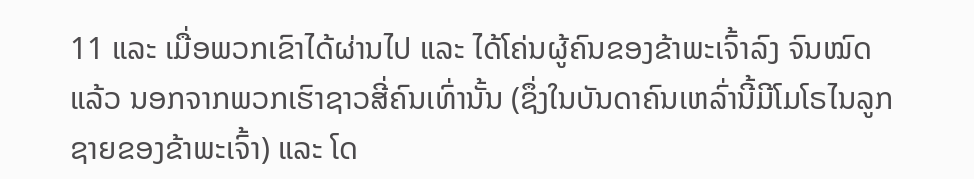11 ແລະ ເມື່ອພວກເຂົາໄດ້ຜ່ານໄປ ແລະ ໄດ້ໂຄ່ນຜູ້ຄົນຂອງຂ້າພະເຈົ້າລົງ ຈົນໝົດແລ້ວ ນອກຈາກພວກເຮົາຊາວສີ່ຄົນເທົ່ານັ້ນ (ຊຶ່ງໃນບັນດາຄົນເຫລົ່ານີ້ມີໂມໂຣໄນລູກຊາຍຂອງຂ້າພະເຈົ້າ) ແລະ ໂດ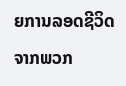ຍການລອດຊີວິດຈາກພວກ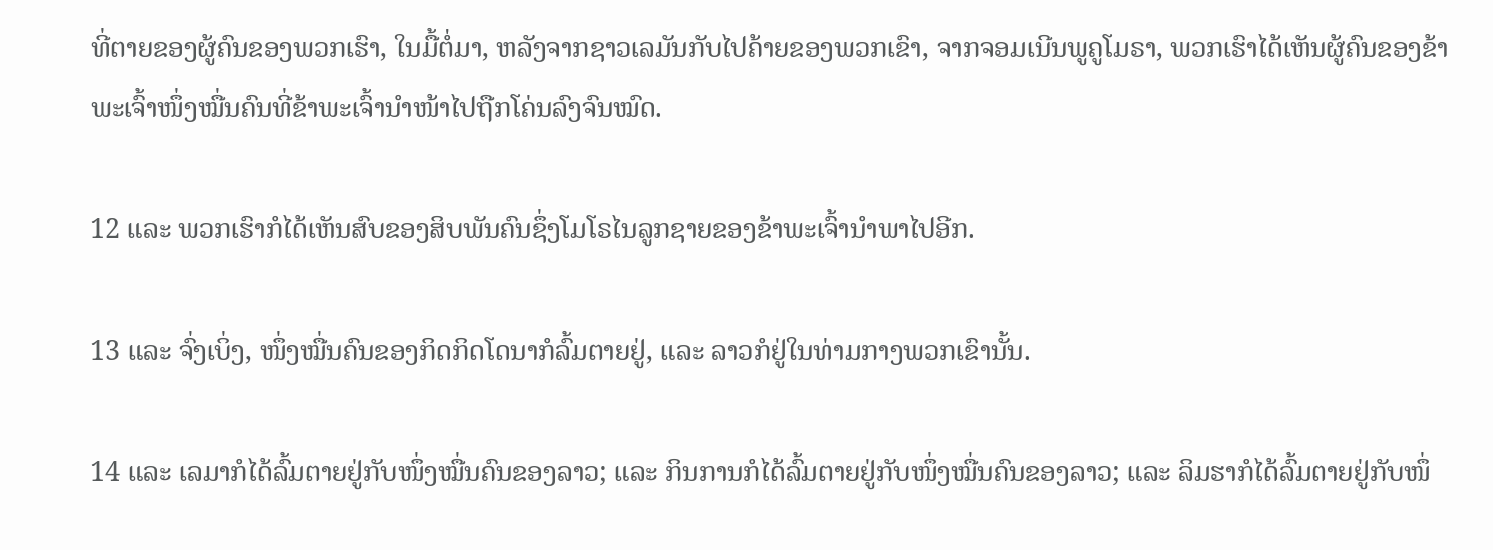ທີ່ຕາຍຂອງຜູ້ຄົນຂອງພວກເຮົາ, ໃນມື້ຕໍ່ມາ, ຫລັງຈາກຊາວເລມັນກັບໄປຄ້າຍຂອງພວກເຂົາ, ຈາກຈອມເນີນພູຄູໂມຣາ, ພວກເຮົາໄດ້ເຫັນຜູ້ຄົນຂອງຂ້າພະເຈົ້າໜຶ່ງໝື່ນຄົນທີ່ຂ້າພະເຈົ້ານຳໜ້າໄປຖືກໂຄ່ນລົງຈົນໝົດ.

12 ແລະ ພວກເຮົາກໍໄດ້ເຫັນສົບຂອງສິບພັນຄົນຊຶ່ງໂມໂຣໄນລູກຊາຍຂອງຂ້າພະເຈົ້ານຳພາໄປອີກ.

13 ແລະ ຈົ່ງເບິ່ງ, ໜຶ່ງໝື່ນຄົນຂອງກິດກິດໂດນາກໍລົ້ມຕາຍຢູ່, ແລະ ລາວກໍຢູ່ໃນທ່າມກາງພວກເຂົານັ້ນ.

14 ແລະ ເລມາກໍໄດ້ລົ້ມຕາຍຢູ່ກັບໜຶ່ງໝື່ນຄົນຂອງລາວ; ແລະ ກິນການກໍໄດ້ລົ້ມຕາຍຢູ່ກັບໜຶ່ງໝື່ນຄົນຂອງລາວ; ແລະ ລິມຮາກໍໄດ້ລົ້ມຕາຍຢູ່ກັບໜຶ່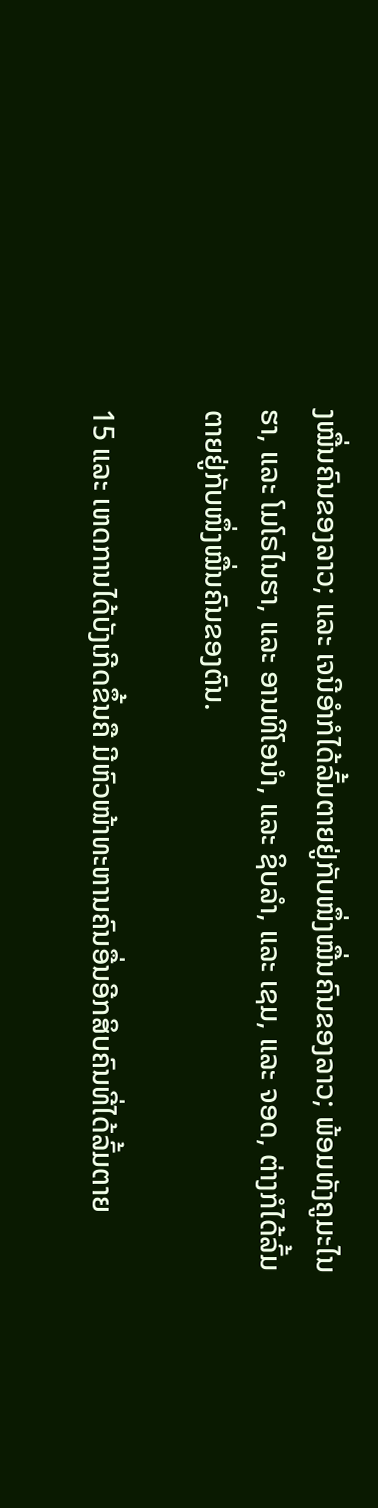ງໝື່ນຄົນຂອງລາວ; ແລະ ເຈນີອຳກໍໄດ້ລົ້ມຕາຍຢູ່ກັບໜຶ່ງໝື່ນຄົນຂອງລາວ; ພ້ອມທັງຄູມະໄນຮາ, ແລະ ໂມໂຣໄນຮາ, ແລະ ອານທິໂອນຳ, ແລະ ຊິບລຳ, ແລະ ເຊມ, ແລະ ຈອດ, ຕ່າງກໍໄດ້ລົ້ມຕາຍຢູ່ກັບໜຶ່ງໝື່ນຄົນຂອງຕົນ.

15 ແລະ ເຫດການໄດ້ບັງເກີດຂຶ້ນຄື ມີຫົວໜ້າທະຫານຄົນອື່ນອີກສິບຄົນທີ່ໄດ້ລົ້ມຕາຍ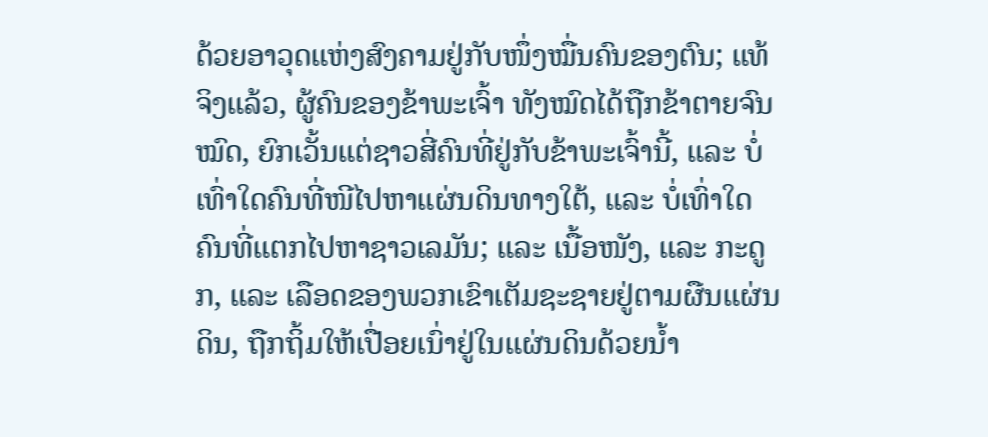ດ້ວຍອາວຸດແຫ່ງສົງຄາມຢູ່ກັບໜຶ່ງໝື່ນຄົນຂອງຕົນ; ແທ້ຈິງແລ້ວ, ຜູ້ຄົນຂອງຂ້າພະເຈົ້າ ທັງໝົດໄດ້ຖືກຂ້າຕາຍຈົນໝົດ, ຍົກເວັ້ນແຕ່ຊາວສີ່ຄົນທີ່ຢູ່ກັບຂ້າພະເຈົ້ານີ້, ແລະ ບໍ່ເທົ່າໃດຄົນທີ່ໜີໄປຫາແຜ່ນດິນທາງໃຕ້, ແລະ ບໍ່ເທົ່າໃດຄົນທີ່ແຕກໄປຫາຊາວເລມັນ; ແລະ ເນື້ອໜັງ, ແລະ ກະດູກ, ແລະ ເລືອດຂອງພວກເຂົາເຕັມຊະຊາຍຢູ່ຕາມຜືນແຜ່ນດິນ, ຖືກຖິ້ມໃຫ້ເປື່ອຍເນົ່າຢູ່ໃນແຜ່ນດິນດ້ວຍນ້ຳ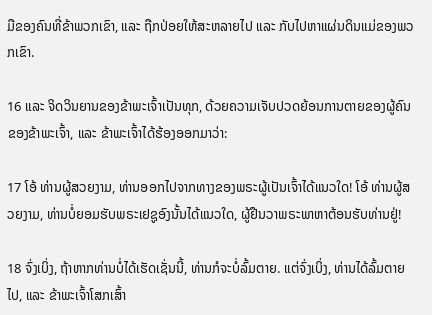ມືຂອງຄົນທີ່ຂ້າພວກເຂົາ, ແລະ ຖືກປ່ອຍໃຫ້ສະຫລາຍໄປ ແລະ ກັບໄປຫາແຜ່ນດິນແມ່ຂອງພວກເຂົາ.

16 ແລະ ຈິດວິນຍານຂອງຂ້າພະເຈົ້າເປັນທຸກ, ດ້ວຍຄວາມເຈັບປວດຍ້ອນການຕາຍຂອງຜູ້ຄົນຂອງຂ້າພະເຈົ້າ, ແລະ ຂ້າພະເຈົ້າໄດ້ຮ້ອງອອກມາວ່າ:

17 ໂອ້ ທ່ານຜູ້ສວຍງາມ, ທ່ານອອກໄປຈາກທາງຂອງພຣະຜູ້ເປັນເຈົ້າໄດ້ແນວໃດ! ໂອ້ ທ່ານຜູ້ສວຍງາມ, ທ່ານບໍ່ຍອມຮັບພຣະເຢຊູອົງນັ້ນໄດ້ແນວໃດ, ຜູ້ຢືນວາພຣະພາຫາຕ້ອນຮັບທ່ານຢູ່!

18 ຈົ່ງເບິ່ງ, ຖ້າຫາກທ່ານບໍ່ໄດ້ເຮັດເຊັ່ນນີ້, ທ່ານກໍຈະບໍ່ລົ້ມຕາຍ. ແຕ່ຈົ່ງເບິ່ງ, ທ່ານໄດ້ລົ້ມຕາຍໄປ, ແລະ ຂ້າພະເຈົ້າໂສກເສົ້າ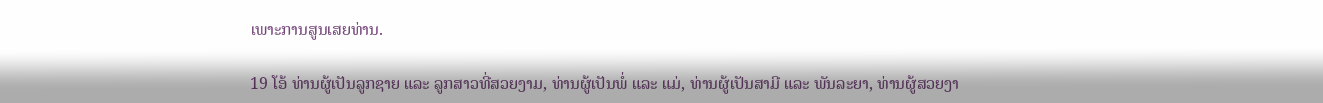ເພາະການສູນເສຍທ່ານ.

19 ໂອ້ ທ່ານຜູ້ເປັນລູກຊາຍ ແລະ ລູກສາວທີ່ສວຍງາມ, ທ່ານຜູ້ເປັນພໍ່ ແລະ ແມ່, ທ່ານຜູ້ເປັນສາມີ ແລະ ພັນລະຍາ, ທ່ານຜູ້ສວຍງາ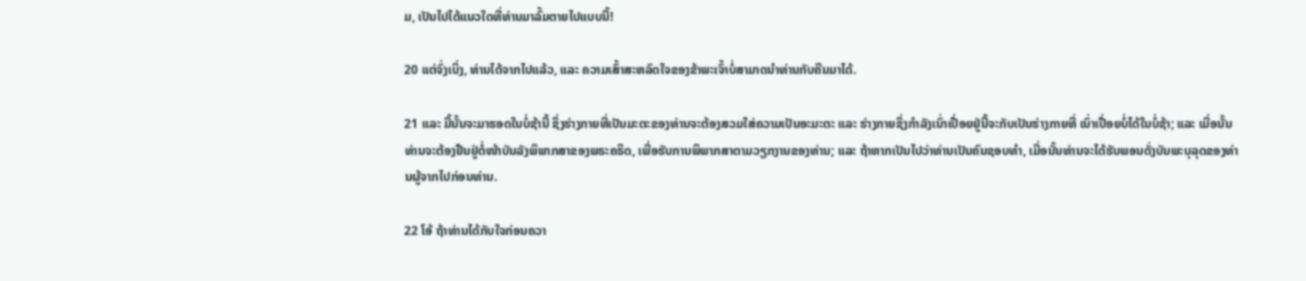ມ, ເປັນໄປໄດ້ແນວໃດທີ່ທ່ານມາລົ້ມຕາຍໄປແບບນີ້!

20 ແຕ່ຈົ່ງເບິ່ງ, ທ່ານໄດ້ຈາກໄປແລ້ວ, ແລະ ຄວາມເສົ້າສະຫລົດໃຈຂອງຂ້າພະເຈົ້າບໍ່ສາມາດນຳທ່ານກັບຄືນມາໄດ້.

21 ແລະ ມື້ນັ້ນຈະມາຮອດໃນບໍ່ຊ້ານີ້ ຊຶ່ງຮ່າງກາຍທີ່ເປັນມະຕະຂອງທ່ານຈະຕ້ອງສວມໃສ່ຄວາມເປັນອະມະຕະ ແລະ ຮ່າງກາຍຊຶ່ງກຳລັງເນົ່າເປື່ອຍຢູ່ນີ້ຈະກັບເປັນຮ່າງກາຍທີ່ ເນົ່າເປື່ອຍບໍ່ໄດ້ໃນບໍ່ຊ້າ; ແລະ ເມື່ອນັ້ນທ່ານຈະຕ້ອງຢືນຢູ່ຕໍ່ໜ້າບັນລັງພິພາກສາຂອງພຣະຄຣິດ, ເພື່ອຮັບການພິພາກສາຕາມວຽກງານຂອງທ່ານ; ແລະ ຖ້າຫາກເປັນໄປວ່າທ່ານເປັນຄົນຊອບທຳ, ເມື່ອນັ້ນທ່ານຈະໄດ້ຮັບພອນດັ່ງບັນພະບຸລຸດຂອງທ່ານຜູ້ຈາກໄປກ່ອນທ່ານ.

22 ໂອ້ ຖ້າທ່ານໄດ້ກັບໃຈກ່ອນຄວາ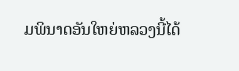ມພິນາດອັນໃຫຍ່ຫລວງນີ້ໄດ້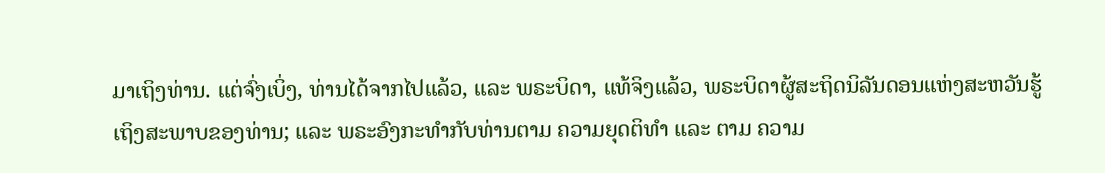ມາເຖິງທ່ານ. ແຕ່ຈົ່ງເບິ່ງ, ທ່ານໄດ້ຈາກໄປແລ້ວ, ແລະ ພຣະບິດາ, ແທ້ຈິງແລ້ວ, ພຣະບິດາຜູ້ສະຖິດນິລັນດອນແຫ່ງສະຫວັນຮູ້ເຖິງສະພາບຂອງທ່ານ; ແລະ ພຣະອົງກະທຳກັບທ່ານຕາມ ຄວາມຍຸດຕິທຳ ແລະ ຕາມ ຄວາມ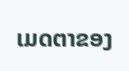ເມດຕາຂອງ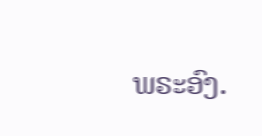ພຣະອົງ.